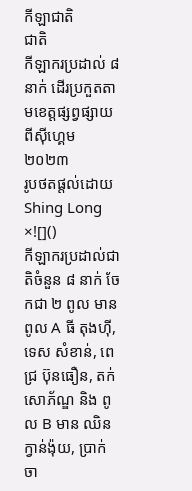កីឡាជាតិ
ជាតិ
កីឡាករប្រដាល់ ៨ នាក់ ដើរប្រកួតតាមខេត្តផ្សព្វផ្សាយពីស៊ីហ្គេម ២០២៣
រូបថតផ្តល់ដោយ Shing Long
×![]()
កីឡាករប្រដាល់ជាតិចំនួន ៨ នាក់ ចែកជា ២ ពូល មាន ពូល A ធី តុងហ៊ី, ទេស សំខាន់, ពេជ្រ ប៊ុនធឿន, តក់ សោភ័ណ្ឌ និង ពូល B មាន ឈិន ក្វាន់ង៉ុយ, ប្រាក់ ចា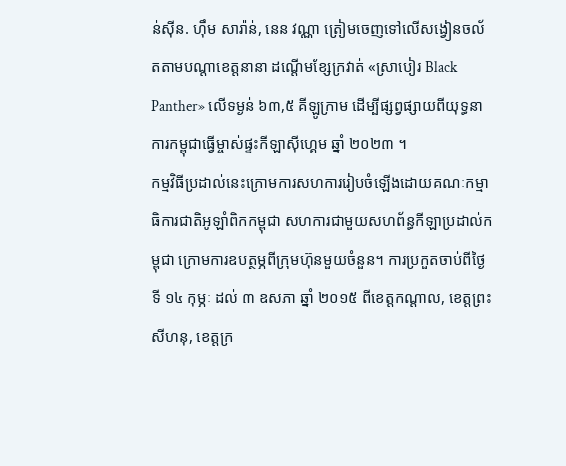ន់ស៊ីន. ហ៊ឹម សារ៉ាន់, នេន វណ្ណា ត្រៀមចេញទៅលើសង្វៀនចល័តតាមបណ្ដាខេត្តនានា ដណ្ដើមខ្សែក្រវាត់ «ស្រាបៀរ Black Panther» លើទម្ងន់ ៦៣,៥ គីឡូក្រាម ដើម្បីផ្សព្វផ្សាយពីយុទ្ធនាការកម្ពុជាធ្វើម្ចាស់ផ្ទះកីឡាស៊ីហ្គេម ឆ្នាំ ២០២៣ ។
កម្មវិធីប្រដាល់នេះក្រោមការសហការរៀបចំឡើងដោយគណៈកម្មាធិការជាតិអូឡាំពិកកម្ពុជា សហការជាមួយសហព័ន្ធកីឡាប្រដាល់កម្ពុជា ក្រោមការឧបត្ថម្ភពីក្រុមហ៊ុនមួយចំនួន។ ការប្រកួតចាប់ពីថ្ងៃទី ១៤ កុម្ភៈ ដល់ ៣ ឧសភា ឆ្នាំ ២០១៥ ពីខេត្តកណ្ដាល, ខេត្តព្រះសីហនុ, ខេត្តក្រ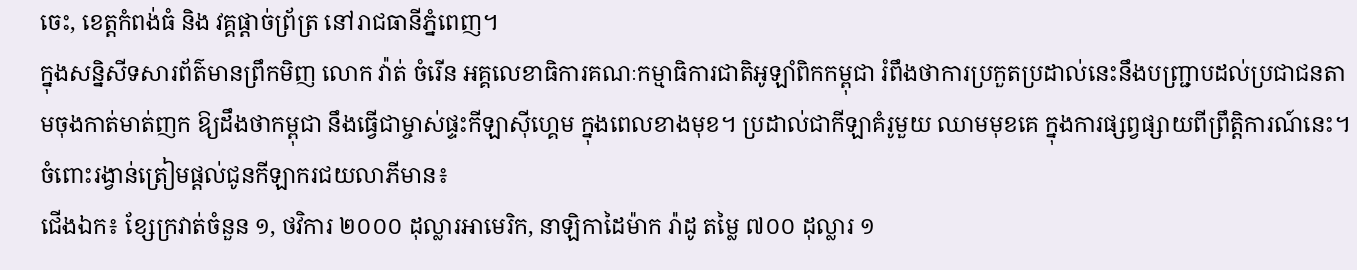ចេះ, ខេត្តកំពង់ធំ និង វគ្គផ្ដាច់ព្រ័ត្រ នៅរាជធានីភ្នំពេញ។
ក្នុងសន្និសីទសារព័ត៌មានព្រឹកមិញ លោក វ៉ាត់ ចំរើន អគ្គលេខាធិការគណៈកម្មាធិការជាតិអូឡាំពិកកម្ពុជា រំពឹងថាការប្រកួតប្រដាល់នេះនឹងបញ្ជ្រាបដល់ប្រជាជនតាមចុងកាត់មាត់ញក ឱ្យដឹងថាកម្ពុជា នឹងធ្វើជាម្ចាស់ផ្ទះកីឡាស៊ីហ្គេម ក្នុងពេលខាងមុខ។ ប្រដាល់ជាកីឡាគំរូមួយ ឈាមមុខគេ ក្នុងការផ្សព្វផ្សាយពីព្រឹត្តិការណ៍នេះ។
ចំពោះរង្វាន់ត្រៀមផ្ដល់ជូនកីឡាករជយលាភីមាន៖
ជើងឯក៖ ខ្សែក្រវាត់ចំនួន ១, ថវិការ ២០០០ ដុល្លារអាមេរិក, នាឡិកាដៃម៉ាក រ៉ាដូ តម្លៃ ៧០០ ដុល្លារ ១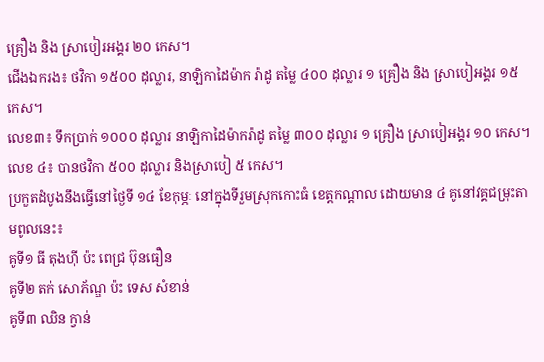គ្រឿង និង ស្រាបៀរអង្គរ ២០ កេស។
ជើងឯករង៖ ថវិកា ១៥០០ ដុល្លារ, នាឡិកាដៃម៉ាក រ៉ាដូ តម្លៃ ៤០០ ដុល្លារ ១ គ្រឿង និង ស្រាបៀអង្គរ ១៥ កេស។
លេខ៣៖ ទឹកប្រាក់ ១០០០ ដុល្លារ នាឡិកាដៃម៉ាករ៉ាដូ តម្លៃ ៣០០ ដុល្លារ ១ គ្រឿង ស្រាបៀអង្គរ ១០ កេស។
លេខ ៤៖ បានថវិកា ៥០០ ដុល្លារ និងស្រាបៀ ៥ កេស។
ប្រកួតដំបូងនឹងធ្វើនៅថ្ងៃទី ១៤ ខែកុម្ភៈ នៅក្នុងទីរួមស្រុកកោះធំ ខេត្តកណ្ដាល ដោយមាន ៤ គូនៅវគ្គជម្រុះតាមពូលនេះ៖
គូទី១ ធី តុងហ៊ី ប៉ះ ពេជ្រ ប៊ុនធឿន
គូទី២ តក់ សោភ័ណ្ឌ ប៉ះ ទេស សំខាន់
គូទី៣ ឈិន ក្វាន់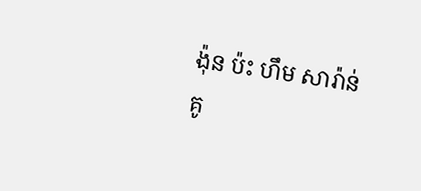ង៉ុន ប៉ះ ហឹម សារ៉ាន់
គូ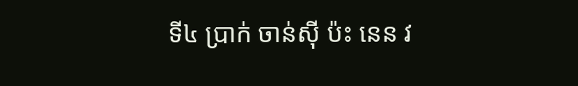ទី៤ ប្រាក់ ចាន់ស៊ី ប៉ះ នេន វ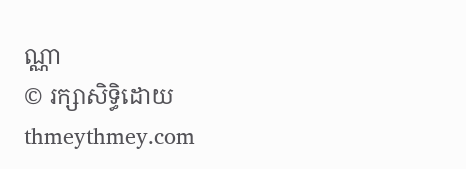ណ្ណា
© រក្សាសិទ្ធិដោយ thmeythmey.com